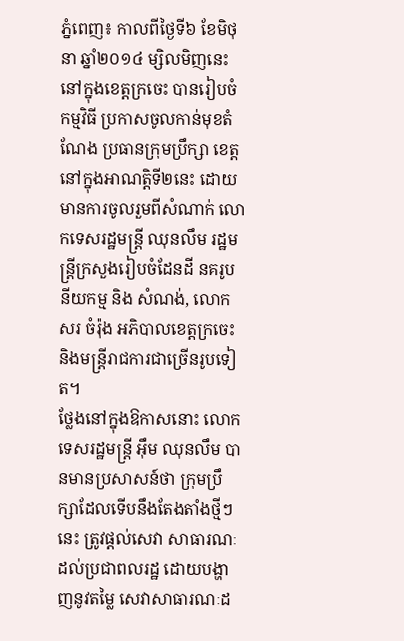ភ្នំពេញ៖ កាលពីថ្ងៃទី៦ ខែមិថុនា ឆ្នាំ២០១៤ ម្សិលមិញនេះ នៅក្នុងខេត្តក្រចេះ បានរៀបចំកម្មវិធី ប្រកាសចូលកាន់មុខតំណែង ប្រធានក្រុមប្រឹក្សា ខេត្ត នៅក្នុងអាណត្តិទី២នេះ ដោយមានការចូលរួមពីសំណាក់ លោកទេសរដ្ឋមន្ត្រី ឈុនលឹម រដ្ឋមន្ត្រីក្រសួងរៀបចំដែនដី នគរូបនីយកម្ម និង សំណង់, លោក សរ ចំរ៉ុង អភិបាលខេត្តក្រចេះ និងមន្ត្រីរាជការជាច្រើនរូបទៀត។
ថ្លែងនៅក្នុងឱកាសនោះ លោកទេសរដ្ឋមន្ត្រី អ៊ឹម ឈុនលឹម បានមានប្រសាសន៍ថា ក្រុមប្រឹក្សាដែលទើបនឹងតែងតាំងថ្មីៗនេះ ត្រូវផ្តល់សេវា សាធារណៈដល់ប្រជាពលរដ្ឋ ដោយបង្ហាញនូវតម្លៃ សេវាសាធារណៈដ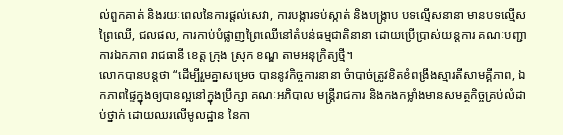ល់ពួកគាត់ និងរយៈពេលនៃការផ្តល់សេវា, ការបង្ការទប់ស្កាត់ និងបង្រ្កាប បទល្មើសនានា មានបទល្មើសព្រៃឈើ, ជលផល, ការកាប់បំផ្លាញព្រៃឈើនៅតំបន់ធម្មជាតិនានា ដោយប្រើប្រាស់យន្តការ គណៈបញ្ជាការឯកភាព រាជធានី ខេត្ត ក្រុង ស្រុក ខណ្ឌ តាមអនុក្រិត្យថ្មី។
លោកបានបន្តថា “ដើម្បីរួមគ្នាសម្រេច បាននូវកិច្ចការនានា ចំាបាច់ត្រូវខិតខំពង្រឹងស្មារតីសាមគ្គីភាព, ឯកភាពផ្ទៃក្នុងឲ្យបានល្អនៅក្នុងប្រឹក្សា គណៈអភិបាល មន្ត្រីរាជការ និងកងកម្លាំងមានសមត្ថកិច្ចគ្រប់លំដាប់ថ្នាក់ ដោយឈរលើមូលដ្ឋាន នៃកា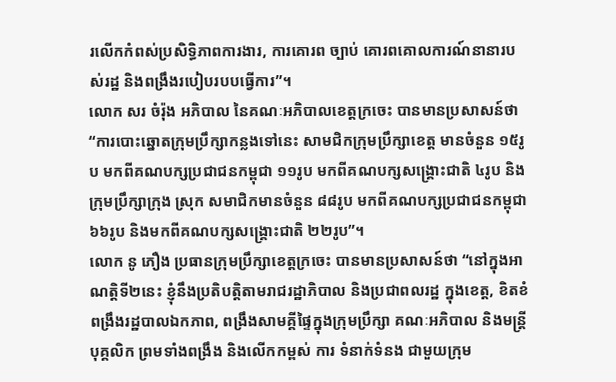រលើកកំពស់ប្រសិទ្ធិភាពការងារ, ការគោរព ច្បាប់ គោរពគោលការណ៍នានារបស់រដ្ឋ និងពង្រឹងរបៀបរបបធ្វើការ”។
លោក សរ ចំរ៉ុង អភិបាល នៃគណៈអភិបាលខេត្តក្រចេះ បានមានប្រសាសន៍ថា “ការបោះឆ្នោតក្រុមប្រឹក្សាកន្លងទៅនេះ សាមជិកក្រុមប្រឹក្សាខេត្ត មានចំនួន ១៥រូប មកពីគណបក្សប្រជាជនកម្ពុជា ១១រូប មកពីគណបក្សសង្រ្គោះជាតិ ៤រូប និងក្រុមប្រឹក្សាក្រុង ស្រុក សមាជិកមានចំនួន ៨៨រូប មកពីគណបក្សប្រជាជនកម្ពុជា ៦៦រូប និងមកពីគណបក្សសង្គ្រោះជាតិ ២២រូប”។
លោក នូ ភឿង ប្រធានក្រុមប្រឹក្សាខេត្តក្រចេះ បានមានប្រសាសន៍ថា “នៅក្នុងអាណត្តិទី២នេះ ខ្ញុំនឹងប្រតិបត្តិតាមរាជរដ្ឋាភិបាល និងប្រជាពលរដ្ឋ ក្នុងខេត្ត, ខិតខំពង្រឹងរដ្ឋបាលឯកភាព, ពង្រឹងសាមគ្គីផ្ទៃក្នុងក្រុមប្រឹក្សា គណៈអភិបាល និងមន្ត្រីបុគ្គលិក ព្រមទាំងពង្រឹង និងលើកកម្ពស់ ការ ទំនាក់ទំនង ជាមួយក្រុម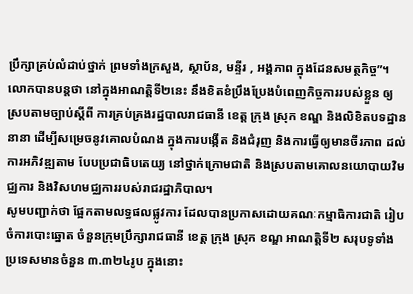ប្រឹក្សាគ្រប់លំដាប់ថ្នាក់ ព្រមទាំងក្រសួង, ស្ថាប័ន, មន្ទីរ , អង្គភាព ក្នុងដែនសមត្ថកិច្ច”។
លោកបានបន្តថា នៅក្នុងអាណត្តិទី២នេះ នឹងខិតខំប្រឹងប្រែងបំពេញកិច្ចការរបស់ខ្លួន ឲ្យស្របតាមច្បាប់ស្តីពី ការគ្រប់គ្រងរដ្ឋបាលរាជធានី ខេត្ត ក្រុង ស្រុក ខណ្ឌ និងលិខិតបទដ្ឋាននានា ដើម្បីសម្រេចនូវគោលបំណង ក្នុងការបង្កើត និងជំរុញ និងការធ្វើឲ្យមានចីរភាព ដល់ការអភិវឌ្ឍតាម បែបប្រជាធិបតេយ្យ នៅថ្នាក់ក្រោមជាតិ និងស្របតាមគោលនយោបាយវិមជ្ឈការ និងវិសហមជ្ឈការរបស់រាជរដ្ឋាភិបាល។
សូមបញ្ជាក់ថា ផ្អែកតាមលទ្ធផលផ្លូវការ ដែលបានប្រកាសដោយគណៈកម្មាធិការជាតិ រៀបចំការបោះឆ្នោត ចំនួនក្រុមប្រឹក្សារាជធានី ខេត្ត ក្រុង ស្រុក ខណ្ឌ អាណត្តិទី២ សរុបទូទាំងប្រទេសមានចំនួន ៣.៣២៤រូប ក្នុងនោះ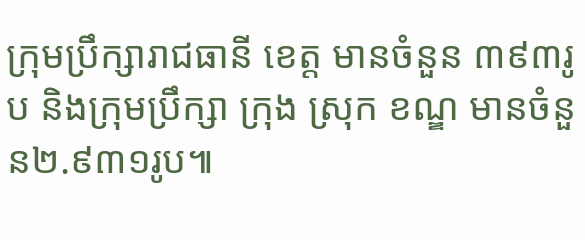ក្រុមប្រឹក្សារាជធានី ខេត្ត មានចំនួន ៣៩៣រូប និងក្រុមប្រឹក្សា ក្រុង ស្រុក ខណ្ឌ មានចំនួន២.៩៣១រូប៕